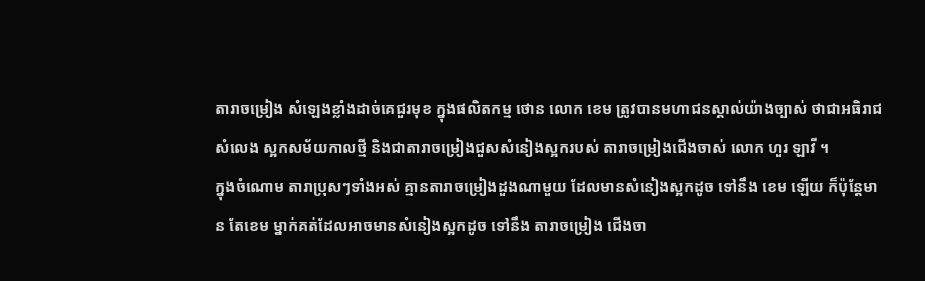តារាចម្រៀង សំឡេងខ្លាំងដាច់គេជួរមុខ ក្នុងផលិតកម្ម ថោន លោក ខេម ត្រូវបានមហាជនស្គាល់យ៉ាងច្បាស់ ថាជាអធិរាជសំលេង ស្អកសម័យកាលថ្មី និងជាតារាចម្រៀងជួសសំនៀងស្អករបស់ តារាចម្រៀងជើងចាស់ លោក ហួរ ឡាវី ។
ក្នុងចំណោម តារាប្រុសៗទាំងអស់ គ្មានតារាចម្រៀងដួងណាមួយ ដែលមានសំនៀងស្អកដូច ទៅនឹង ខេម ឡើយ ក៏ប៉ុន្តែមាន តែខេម ម្នាក់គត់ដែលអាចមានសំនៀងស្អកដូច ទៅនឹង តារាចម្រៀង ជើងចា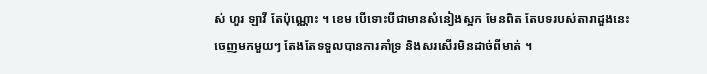ស់ ហួរ ឡាវី តែប៉ុណ្ណោះ ។ ខេម បើទោះបីជាមានសំនៀងស្អក មែនពិត តែបទរបស់តារាដួងនេះ ចេញមកមួយៗ តែងតែទទួលបានការគាំទ្រ និងសរសើរមិនដាច់ពីមាត់ ។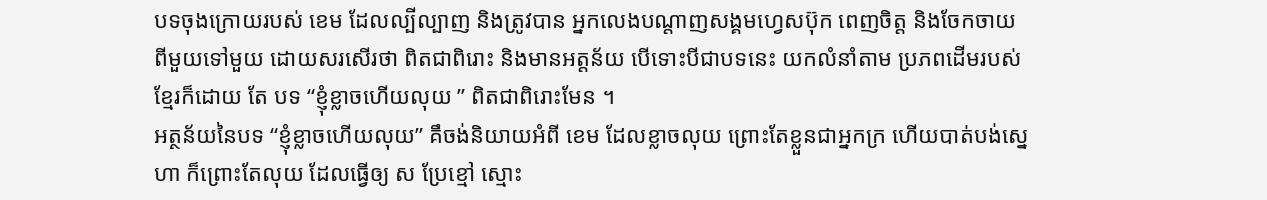បទចុងក្រោយរបស់ ខេម ដែលល្បីល្បាញ និងត្រូវបាន អ្នកលេងបណ្តាញសង្គមហ្វេសប៊ុក ពេញចិត្ត និងចែកចាយ ពីមួយទៅមួយ ដោយសរសើរថា ពិតជាពិរោះ និងមានអត្តន័យ បើទោះបីជាបទនេះ យកលំនាំតាម ប្រភពដើមរបស់ខ្មែរក៏ដោយ តែ បទ “ខ្ញុំខ្លាចហើយលុយ ” ពិតជាពិរោះមែន ។
អត្ថន័យនៃបទ “ខ្ញុំខ្លាចហើយលុយ” គឹចង់និយាយអំពី ខេម ដែលខ្លាចលុយ ព្រោះតែខ្លួនជាអ្នកក្រ ហើយបាត់បង់ស្នេហា ក៏ព្រោះតែលុយ ដែលធ្វើឲ្យ ស ប្រែខ្មៅ ស្មោះ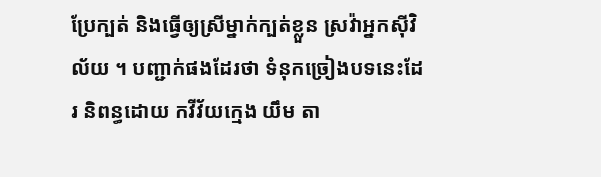ប្រែក្បត់ និងធ្វើឲ្យស្រីម្នាក់ក្បត់ខ្លួន ស្រវ៉ាអ្នកស៊ីវិល័យ ។ បញ្ជាក់ផងដែរថា ទំនុកច្រៀងបទនេះដែរ និពន្ធដោយ កវីវ័យក្មេង យឹម តា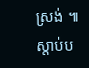ស្រង់ ៕
ស្តាប់ប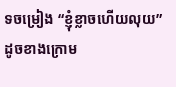ទចម្រៀង “ខ្ញុំខ្លាចហើយលុយ” ដូចខាងក្រោម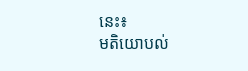នេះ៖
មតិយោបល់